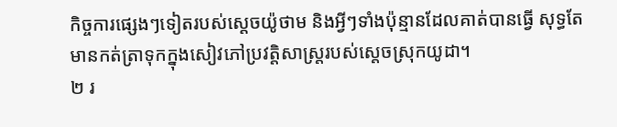កិច្ចការផ្សេងៗទៀតរបស់ស្តេចយ៉ូថាម និងអ្វីៗទាំងប៉ុន្មានដែលគាត់បានធ្វើ សុទ្ធតែមានកត់ត្រាទុកក្នុងសៀវភៅប្រវត្តិសាស្ត្ររបស់ស្តេចស្រុកយូដា។
២ រ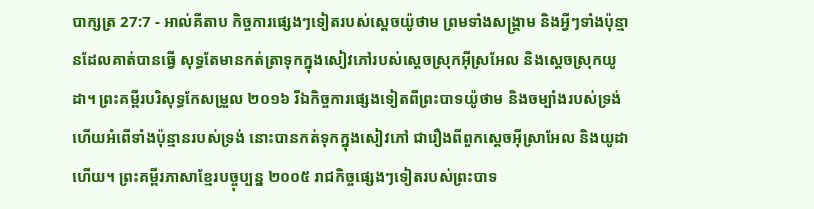បាក្សត្រ 27:7 - អាល់គីតាប កិច្ចការផ្សេងៗទៀតរបស់ស្តេចយ៉ូថាម ព្រមទាំងសង្គ្រាម និងអ្វីៗទាំងប៉ុន្មានដែលគាត់បានធ្វើ សុទ្ធតែមានកត់ត្រាទុកក្នុងសៀវភៅរបស់ស្តេចស្រុកអ៊ីស្រអែល និងស្តេចស្រុកយូដា។ ព្រះគម្ពីរបរិសុទ្ធកែសម្រួល ២០១៦ រីឯកិច្ចការផ្សេងទៀតពីព្រះបាទយ៉ូថាម និងចម្បាំងរបស់ទ្រង់ ហើយអំពើទាំងប៉ុន្មានរបស់ទ្រង់ នោះបានកត់ទុកក្នុងសៀវភៅ ជារឿងពីពួកស្តេចអ៊ីស្រាអែល និងយូដាហើយ។ ព្រះគម្ពីរភាសាខ្មែរបច្ចុប្បន្ន ២០០៥ រាជកិច្ចផ្សេងៗទៀតរបស់ព្រះបាទ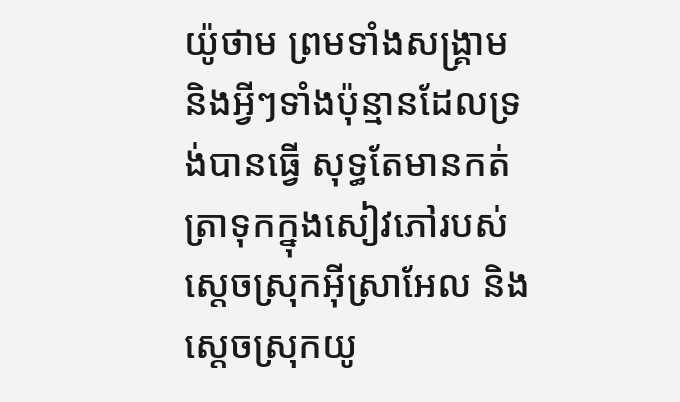យ៉ូថាម ព្រមទាំងសង្គ្រាម និងអ្វីៗទាំងប៉ុន្មានដែលទ្រង់បានធ្វើ សុទ្ធតែមានកត់ត្រាទុកក្នុងសៀវភៅរបស់ស្ដេចស្រុកអ៊ីស្រាអែល និងស្ដេចស្រុកយូ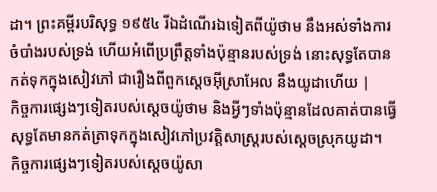ដា។ ព្រះគម្ពីរបរិសុទ្ធ ១៩៥៤ រីឯដំណើរឯទៀតពីយ៉ូថាម នឹងអស់ទាំងការចំបាំងរបស់ទ្រង់ ហើយអំពើប្រព្រឹត្តទាំងប៉ុន្មានរបស់ទ្រង់ នោះសុទ្ធតែបានកត់ទុកក្នុងសៀវភៅ ជារឿងពីពួកស្តេចអ៊ីស្រាអែល នឹងយូដាហើយ |
កិច្ចការផ្សេងៗទៀតរបស់ស្តេចយ៉ូថាម និងអ្វីៗទាំងប៉ុន្មានដែលគាត់បានធ្វើ សុទ្ធតែមានកត់ត្រាទុកក្នុងសៀវភៅប្រវត្តិសាស្ត្ររបស់ស្តេចស្រុកយូដា។
កិច្ចការផ្សេងៗទៀតរបស់ស្តេចយ៉ូសា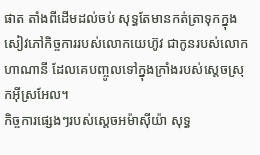ផាត តាំងពីដើមដល់ចប់ សុទ្ធតែមានកត់ត្រាទុកក្នុងសៀវភៅកិច្ចការរបស់លោកយេហ៊ូវ ជាកូនរបស់លោកហាណានី ដែលគេបញ្ចូលទៅក្នុងក្រាំងរបស់ស្តេចស្រុកអ៊ីស្រអែល។
កិច្ចការផ្សេងៗរបស់ស្តេចអម៉ាស៊ីយ៉ា សុទ្ធ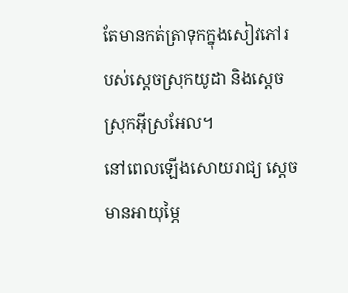តែមានកត់ត្រាទុកក្នុងសៀវភៅរបស់ស្តេចស្រុកយូដា និងស្តេចស្រុកអ៊ីស្រអែល។
នៅពេលឡើងសោយរាជ្យ ស្តេចមានអាយុម្ភៃ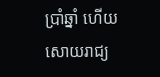ប្រាំឆ្នាំ ហើយសោយរាជ្យ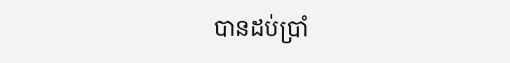បានដប់ប្រាំ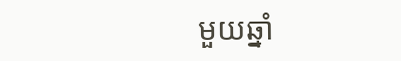មួយឆ្នាំ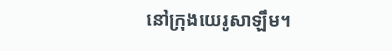នៅក្រុងយេរូសាឡឹម។